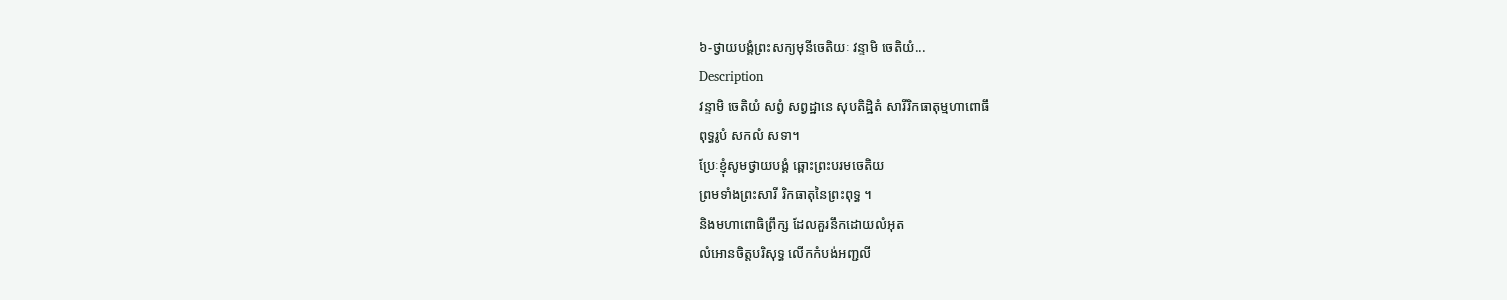៦-ថ្វាយបង្គំព្រះសក្យមុនីចេតិយៈ វន្ទាមិ ចេតិយំ...
Description
វន្ទាមិ ចេតិយំ សព្វំ សព្វដ្ឋានេ សុបតិដ្ឋិតំ សារីរិកធាតុម្មហាពោធឹ
ពុទ្ធរូបំ សកលំ សទា។
ប្រែៈខ្ញុំសូមថ្វាយបង្គំ ឆ្ពោះព្រះបរមចេតិយ
ព្រមទាំងព្រះសារី រិកធាតុនៃព្រះពុទ្ធ ។
និងមហាពោធិព្រឹក្ស ដែលគួរនឹកដោយលំអុត
លំអោនចិត្តបរិសុទ្ធ លើកកំបង់អញ្ជលី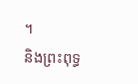។
និងព្រះពុទ្ធ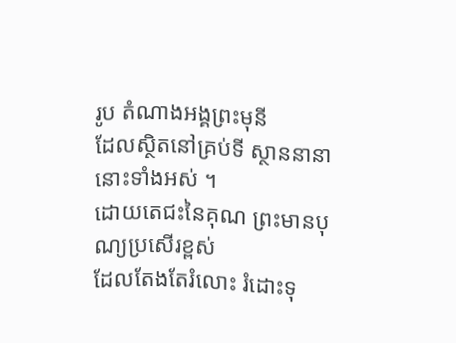រូប តំណាងអង្គព្រះមុនី
ដែលស្ថិតនៅគ្រប់ទី ស្ថាននានានោះទាំងអស់ ។
ដោយតេជះនៃគុណ ព្រះមានបុណ្យប្រសើរខ្ពស់
ដែលតែងតែរំលោះ រំដោះទុ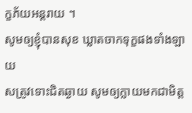ក្ខភ័យអន្តរាយ ។
សូមឲ្យខ្ញុំបានសុខ ឃ្លាតចាកទុក្ខផងទាំងឡាយ
សត្រូវទោះជិតឆ្ងាយ សូមឲ្យក្លាយមកជាមិត្ត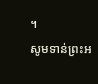។
សូមទាន់ព្រះអ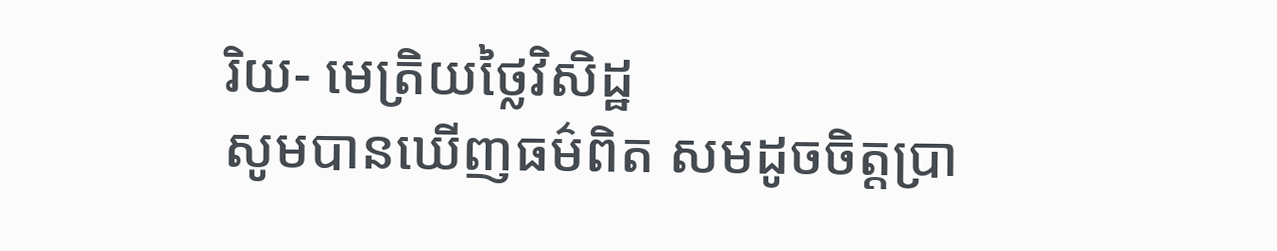រិយ- មេត្រិយថ្លៃវិសិដ្ឋ
សូមបានឃើញធម៌ពិត សមដូចចិត្តប្រា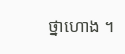ថ្នាហោង ។